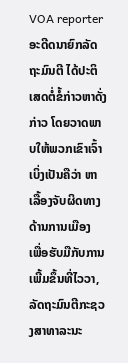VOA reporter
ອະດີດນາຍົກລັດຖະມົນຕີ ໄດ້ປະຕິເສດຕໍ່ຂໍ້ກ່າວຫາດັ່ງກ່າວ ໂດຍວາດພາບໃຫ້ພວກເຂົາເຈົ້າ ເບິ່ງເປັນຄືວ່າ ຫາເລື້ອງຈັບຜິດທາງດ້ານການເມືອງ
ເພື່ອຮັບມືກັບການເພີ້ມຂຶ້ນທີ່ໄວວາ, ລັດຖະມົນຕີກະຊວງສາທາລະນະ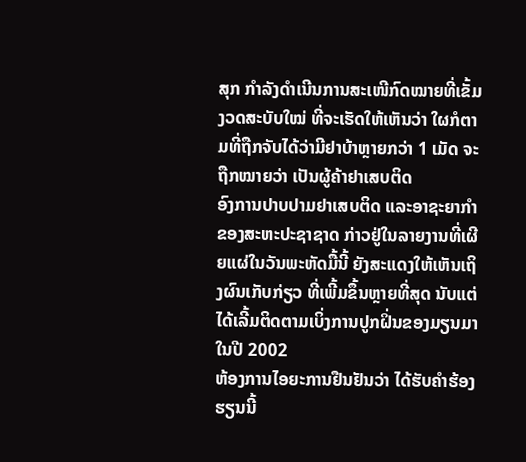ສຸກ ກໍາລັງດໍາເນີນການສະເໜີກົດໝາຍທີ່ເຂັ້ມງວດສະບັບໃໝ່ ທີ່ຈະເຮັດໃຫ້ເຫັນວ່າ ໃຜກໍຕາມທີ່ຖືກຈັບໄດ້ວ່າມີຢາບ້າຫຼາຍກວ່າ 1 ເມັດ ຈະຖືກໝາຍວ່າ ເປັນຜູ້ຄ້າຢາເສບຕິດ
ອົງການປາບປາມຢາເສບຕິດ ແລະອາຊະຍາກຳ ຂອງສະຫະປະຊາຊາດ ກ່າວຢູ່ໃນລາຍງານທີ່ເຜີຍແຜ່ໃນວັນພະຫັດມື້ນີ້ ຍັງສະແດງໃຫ້ເຫັນເຖິງຜົນເກັບກ່ຽວ ທີ່ເພີ້ມຂຶ້ນຫຼາຍທີ່ສຸດ ນັບແຕ່ໄດ້ເລີ້ມຕິດຕາມເບິ່ງການປູກຝິ່ນຂອງມຽນມາໃນປີ 2002
ຫ້ອງການໄອຍະການຢືນຢັນວ່າ ໄດ້ຮັບຄຳຮ້ອງຮຽນນີ້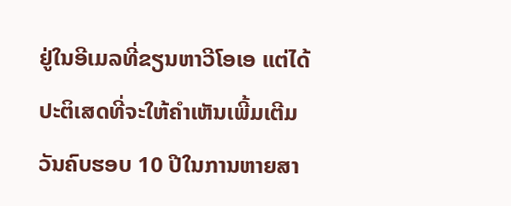ຢູ່ໃນອີເມລທີ່ຂຽນຫາວີໂອເອ ແຕ່ໄດ້ປະຕິເສດທີ່ຈະໃຫ້ຄຳເຫັນເພີ້ມເຕີມ
ວັນຄົບຮອບ 10 ປີໃນການຫາຍສາ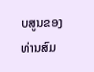ບສູນຂອງທ່ານສົມ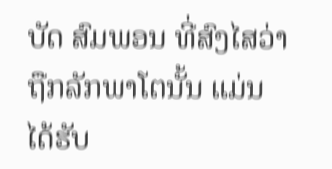ບັດ ສົມພອນ ທີ່ສົງໄສວ່າຖືກລັກພາໂຕນັ້ນ ແມ່ນໄດ້ຮັບ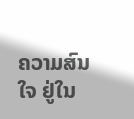ຄວາມສົນໃຈ ຢູ່ໃນ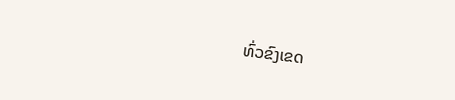ທົ່ວຂົງເຂດ